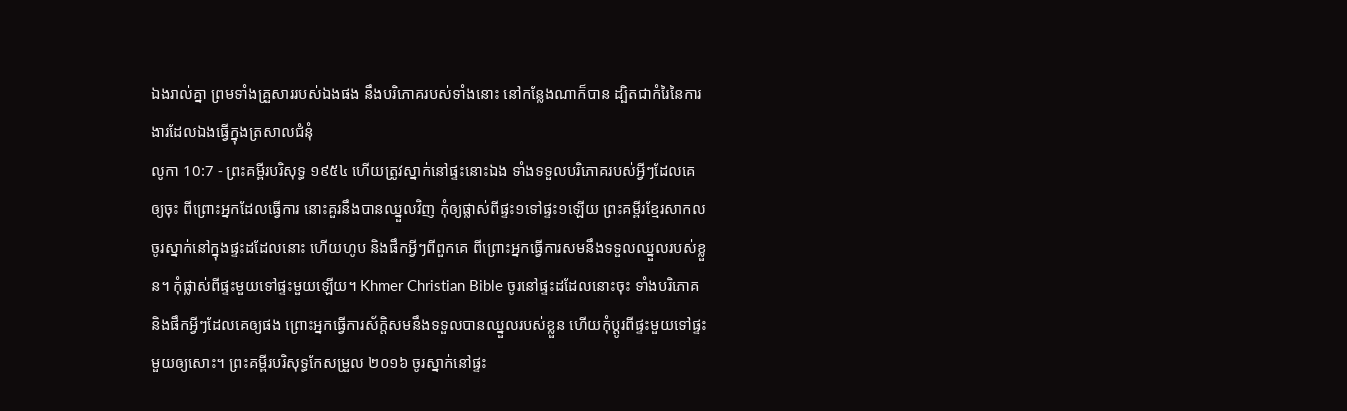ឯងរាល់គ្នា ព្រមទាំងគ្រួសាររបស់ឯងផង នឹងបរិភោគរបស់ទាំងនោះ នៅកន្លែងណាក៏បាន ដ្បិតជាកំរៃនៃការងារដែលឯងធ្វើក្នុងត្រសាលជំនុំ
លូកា 10:7 - ព្រះគម្ពីរបរិសុទ្ធ ១៩៥៤ ហើយត្រូវស្នាក់នៅផ្ទះនោះឯង ទាំងទទួលបរិភោគរបស់អ្វីៗដែលគេឲ្យចុះ ពីព្រោះអ្នកដែលធ្វើការ នោះគួរនឹងបានឈ្នួលវិញ កុំឲ្យផ្លាស់ពីផ្ទះ១ទៅផ្ទះ១ឡើយ ព្រះគម្ពីរខ្មែរសាកល ចូរស្នាក់នៅក្នុងផ្ទះដដែលនោះ ហើយហូប និងផឹកអ្វីៗពីពួកគេ ពីព្រោះអ្នកធ្វើការសមនឹងទទួលឈ្នួលរបស់ខ្លួន។ កុំផ្លាស់ពីផ្ទះមួយទៅផ្ទះមួយឡើយ។ Khmer Christian Bible ចូរនៅផ្ទះដដែលនោះចុះ ទាំងបរិភោគ និងផឹកអ្វីៗដែលគេឲ្យផង ព្រោះអ្នកធ្វើការស័ក្តិសមនឹងទទួលបានឈ្នួលរបស់ខ្លួន ហើយកុំប្ដូរពីផ្ទះមួយទៅផ្ទះមួយឲ្យសោះ។ ព្រះគម្ពីរបរិសុទ្ធកែសម្រួល ២០១៦ ចូរស្នាក់នៅផ្ទះ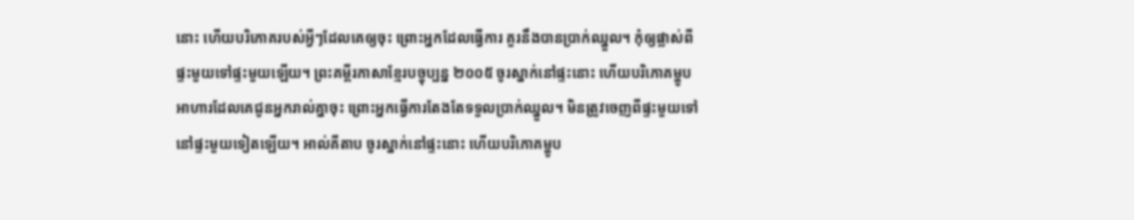នោះ ហើយបរិភោគរបស់អ្វីៗដែលគេឲ្យចុះ ព្រោះអ្នកដែលធ្វើការ គួរនឹងបានប្រាក់ឈ្នួល។ កុំឲ្យផ្លាស់ពីផ្ទះមួយទៅផ្ទះមួយឡើយ។ ព្រះគម្ពីរភាសាខ្មែរបច្ចុប្បន្ន ២០០៥ ចូរស្នាក់នៅផ្ទះនោះ ហើយបរិភោគម្ហូបអាហារដែលគេជូនអ្នករាល់គ្នាចុះ ព្រោះអ្នកធ្វើការតែងតែទទួលប្រាក់ឈ្នួល។ មិនត្រូវចេញពីផ្ទះមួយទៅនៅផ្ទះមួយទៀតឡើយ។ អាល់គីតាប ចូរស្នាក់នៅផ្ទះនោះ ហើយបរិភោគម្ហូប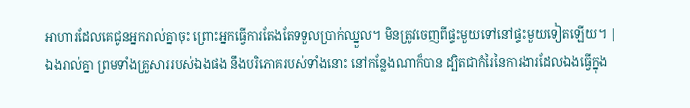អាហារដែលគេជូនអ្នករាល់គ្នាចុះ ព្រោះអ្នកធ្វើការតែងតែទទួលប្រាក់ឈ្នួល។ មិនត្រូវចេញពីផ្ទះមួយទៅនៅផ្ទះមួយទៀតឡើយ។ |
ឯងរាល់គ្នា ព្រមទាំងគ្រួសាររបស់ឯងផង នឹងបរិភោគរបស់ទាំងនោះ នៅកន្លែងណាក៏បាន ដ្បិតជាកំរៃនៃការងារដែលឯងធ្វើក្នុង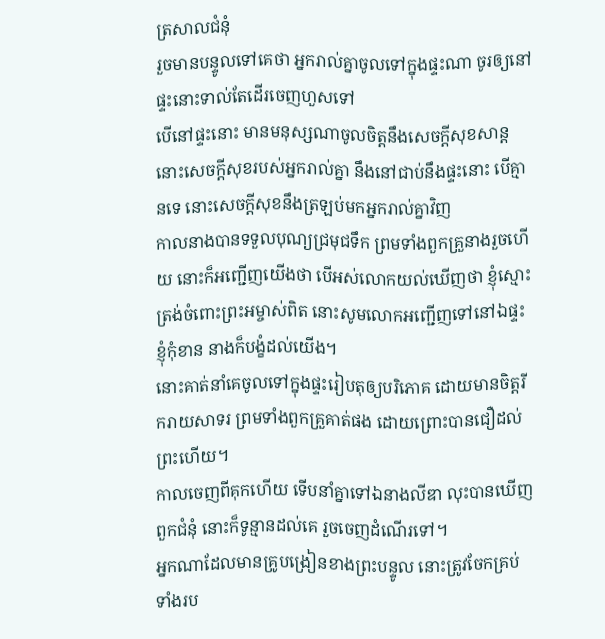ត្រសាលជំនុំ
រួចមានបន្ទូលទៅគេថា អ្នករាល់គ្នាចូលទៅក្នុងផ្ទះណា ចូរឲ្យនៅផ្ទះនោះទាល់តែដើរចេញហួសទៅ
បើនៅផ្ទះនោះ មានមនុស្សណាចូលចិត្តនឹងសេចក្ដីសុខសាន្ត នោះសេចក្ដីសុខរបស់អ្នករាល់គ្នា នឹងនៅជាប់នឹងផ្ទះនោះ បើគ្មានទេ នោះសេចក្ដីសុខនឹងត្រឡប់មកអ្នករាល់គ្នាវិញ
កាលនាងបានទទួលបុណ្យជ្រមុជទឹក ព្រមទាំងពួកគ្រួនាងរួចហើយ នោះក៏អញ្ជើញយើងថា បើអស់លោកយល់ឃើញថា ខ្ញុំស្មោះត្រង់ចំពោះព្រះអម្ចាស់ពិត នោះសូមលោកអញ្ជើញទៅនៅឯផ្ទះខ្ញុំកុំខាន នាងក៏បង្ខំដល់យើង។
នោះគាត់នាំគេចូលទៅក្នុងផ្ទះរៀបតុឲ្យបរិភោគ ដោយមានចិត្តរីករាយសាទរ ព្រមទាំងពួកគ្រួគាត់ផង ដោយព្រោះបានជឿដល់ព្រះហើយ។
កាលចេញពីគុកហើយ ទើបនាំគ្នាទៅឯនាងលីឌា លុះបានឃើញពួកជំនុំ នោះក៏ទូន្មានដល់គេ រួចចេញដំណើរទៅ។
អ្នកណាដែលមានគ្រូបង្រៀនខាងព្រះបន្ទូល នោះត្រូវចែកគ្រប់ទាំងរប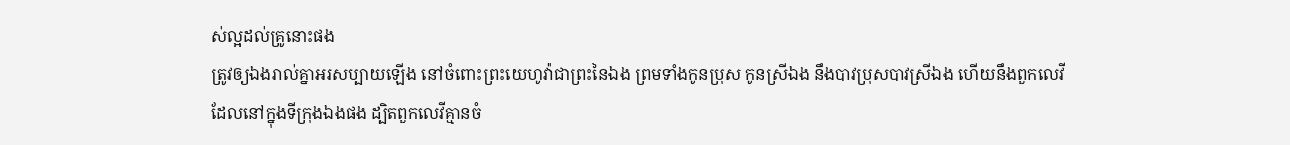ស់ល្អដល់គ្រូនោះផង
ត្រូវឲ្យឯងរាល់គ្នាអរសប្បាយឡើង នៅចំពោះព្រះយេហូវ៉ាជាព្រះនៃឯង ព្រមទាំងកូនប្រុស កូនស្រីឯង នឹងបាវប្រុសបាវស្រីឯង ហើយនឹងពួកលេវីដែលនៅក្នុងទីក្រុងឯងផង ដ្បិតពួកលេវីគ្មានចំ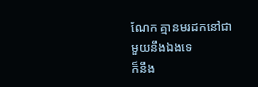ណែក គ្មានមរដកនៅជាមួយនឹងឯងទេ
ក៏នឹង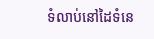ទំលាប់នៅដៃទំនេ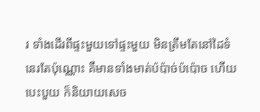រ ទាំងដើរពីផ្ទះមួយទៅផ្ទះមួយ មិនត្រឹមតែនៅដៃទំនេរតែប៉ុណ្ណោះ គឺមានទាំងមាត់ប៉ប៉ាច់ប៉ប៉ោច ហើយបេះបួយ ក៏និយាយសេច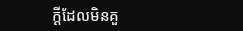ក្ដីដែលមិនគួ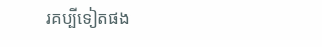រគប្បីទៀតផង